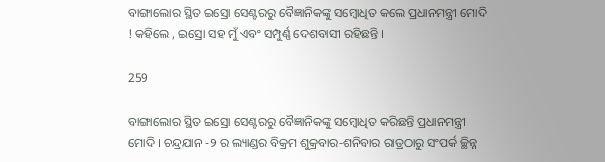ବାଙ୍ଗାଲୋର ସ୍ଥିତ ଇସ୍ରୋ ସେଣ୍ଟରରୁ ବୈଜ୍ଞାନିକଙ୍କୁ ସମ୍ବୋଧିତ କଲେ ପ୍ରଧାନମନ୍ତ୍ରୀ ମୋଦି ! କହିଲେ , ଇସ୍ରୋ ସହ ମୁଁ ଏବଂ ସମ୍ପୁର୍ଣ୍ଣ ଦେଶବାସୀ ରହିଛନ୍ତି ।

259

ବାଙ୍ଗାଲୋର ସ୍ଥିତ ଇସ୍ରୋ ସେଣ୍ଟରରୁ ବୈଜ୍ଞାନିକଙ୍କୁ ସମ୍ବୋଧିତ କରିଛନ୍ତି ପ୍ରଧାନମନ୍ତ୍ରୀ ମୋଦି । ଚନ୍ଦ୍ରଯାନ -୨ ର ଲ୍ୟାଣ୍ଡର ବିକ୍ରମ ଶୁକ୍ରବାର-ଶନିବାର ରାତ୍ରଠାରୁ ସଂପର୍କ ଚ୍ଛିନ୍ନ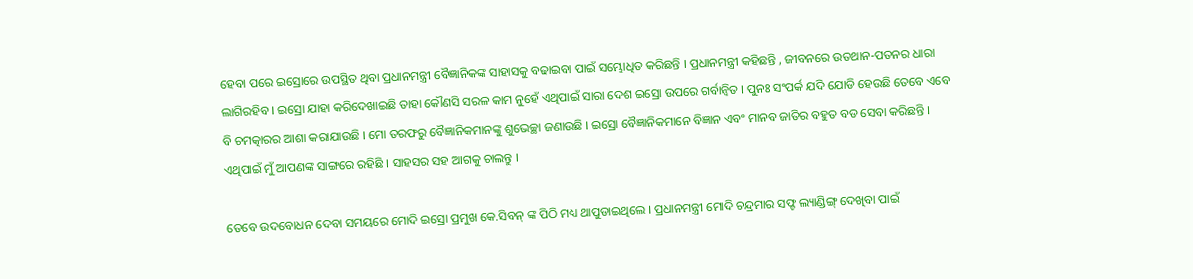ହେବା ପରେ ଇସ୍ରୋରେ ଉପସ୍ଥିତ ଥିବା ପ୍ରଧାନମନ୍ତ୍ରୀ ବୈଜ୍ଞାନିକଙ୍କ ସାହାସକୁ ବଢାଇବା ପାଇଁ ସମ୍ଭୋଧିତ କରିଛନ୍ତି । ପ୍ରଧାନମନ୍ତ୍ରୀ କହିଛନ୍ତି , ଜୀବନରେ ଉତଥାନ-ପତନର ଧାରା ଲାଗିରହିବ । ଇସ୍ରୋ ଯାହା କରିଦେଖାଇଛି ତାହା କୌଣସି ସରଳ କାମ ନୁହେଁ ଏଥିପାଇଁ ସାରା ଦେଶ ଇସ୍ରୋ ଉପରେ ଗର୍ବାନ୍ୱିତ । ପୁନଃ ସଂପର୍କ ଯଦି ଯୋଡି ହେଉଛି ତେବେ ଏବେ ବି ଚମତ୍କାରର ଆଶା କରାଯାଉଛି । ମୋ ତରଫରୁ ବୈଜ୍ଞାନିକମାନଙ୍କୁ ଶୁଭେଚ୍ଛା ଜଣାଉଛି । ଇସ୍ରୋ ବୈଜ୍ଞାନିକମାନେ ବିଜ୍ଞାନ ଏବଂ ମାନବ ଜାତିର ବହୁତ ବଡ ସେବା କରିଛନ୍ତି । ଏଥିପାଇଁ ମୁଁ ଆପଣଙ୍କ ସାଙ୍ଗରେ ରହିଛି । ସାହସର ସହ ଆଗକୁ ଚାଲନ୍ତୁ ।

ତେବେ ଉଦବୋଧନ ଦେବା ସମୟରେ ମୋଦି ଇସ୍ରୋ ପ୍ରମୁଖ କେ.ସିବନ୍ ଙ୍କ ପିଠି ମଧ୍ୟ ଥାପୁଡାଇଥିଲେ । ପ୍ରଧାନମନ୍ତ୍ରୀ ମୋଦି ଚନ୍ଦ୍ରମାର ସଫ୍ଟ ଲ୍ୟାଣ୍ଡିଙ୍ଗ୍ ଦେଖିବା ପାଇଁ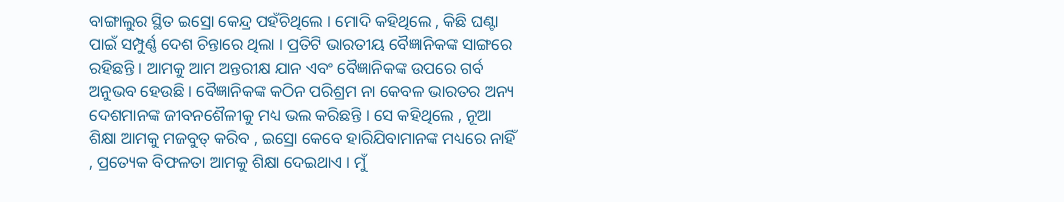ବାଙ୍ଗାଲୁର ସ୍ଥିତ ଇସ୍ରୋ କେନ୍ଦ୍ର ପହଁଚିଥିଲେ । ମୋଦି କହିଥିଲେ , କିଛି ଘଣ୍ଟା ପାଇଁ ସମ୍ପୁର୍ଣ୍ଣ ଦେଶ ଚିନ୍ତାରେ ଥିଲା । ପ୍ରତିଟି ଭାରତୀୟ ବୈଜ୍ଞାନିକଙ୍କ ସାଙ୍ଗରେ ରହିଛନ୍ତି । ଆମକୁ ଆମ ଅନ୍ତରୀକ୍ଷ ଯାନ ଏବଂ ବୈଜ୍ଞାନିକଙ୍କ ଉପରେ ଗର୍ବ ଅନୁଭବ ହେଉଛି । ବୈଜ୍ଞାନିକଙ୍କ କଠିନ ପରିଶ୍ରମ ନା କେବଳ ଭାରତର ଅନ୍ୟ ଦେଶମାନଙ୍କ ଜୀବନଶୈଳୀକୁ ମଧ୍ୟ ଭଲ କରିଛନ୍ତି । ସେ କହିଥିଲେ , ନୂଆ ଶିକ୍ଷା ଆମକୁ ମଜବୁତ୍ କରିବ , ଇସ୍ରୋ କେବେ ହାରିଯିବାମାନଙ୍କ ମଧ୍ୟରେ ନାହିଁ , ପ୍ରତ୍ୟେକ ବିଫଳତା ଆମକୁ ଶିକ୍ଷା ଦେଇଥାଏ । ମୁଁ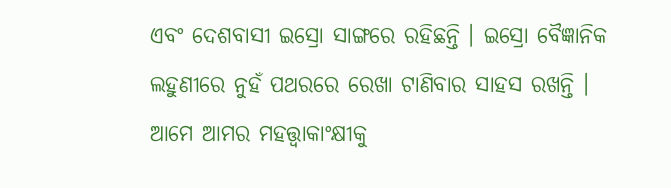ଏବଂ ଦେଶବାସୀ ଇସ୍ରୋ ସାଙ୍ଗରେ ରହିଛନ୍ତି । ଇସ୍ରୋ ବୈଜ୍ଞାନିକ ଲହୁଣୀରେ ନୁହଁ ପଥରରେ ରେଖା ଟାଣିବାର ସାହସ ରଖନ୍ତି । ଆମେ ଆମର ମହତ୍ତ୍ୱାକାଂକ୍ଷୀକୁ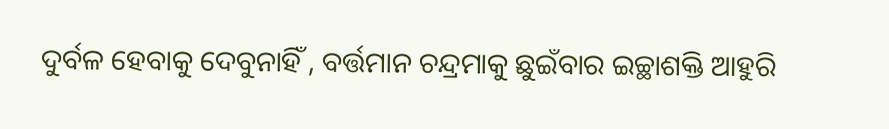ଦୁର୍ବଳ ହେବାକୁ ଦେବୁନାହିଁ , ବର୍ତ୍ତମାନ ଚନ୍ଦ୍ରମାକୁ ଛୁଇଁବାର ଇଚ୍ଛାଶକ୍ତି ଆହୁରି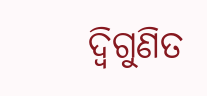ଦ୍ୱିଗୁଣିତ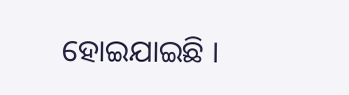ହୋଇଯାଇଛି ।